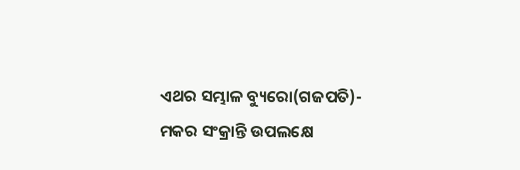ଏଥର ସମ୍ଭାଳ ବ୍ୟୁରୋ(ଗଜପତି)- ମକର ସଂକ୍ରାନ୍ତି ଉପଲକ୍ଷେ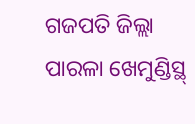ଗଜପତି ଜିଲ୍ଲା ପାରଳା ଖେମୁଣ୍ଡିସ୍ଥ୍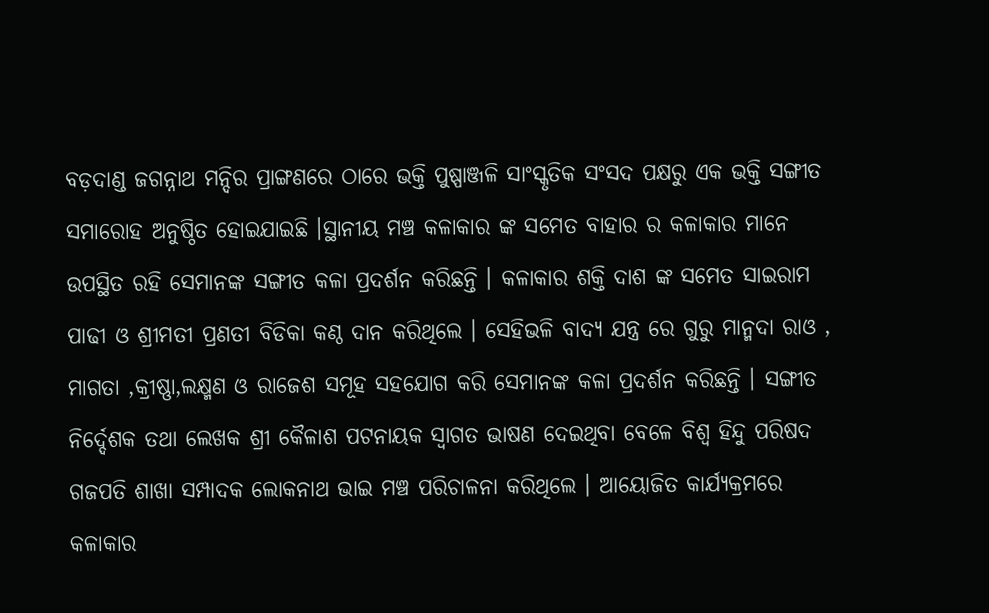ବଡ଼ଦାଣ୍ଡ ଜଗନ୍ନାଥ ମନ୍ଦିର ପ୍ରାଙ୍ଗଣରେ ଠାରେ ଭକ୍ତି ପୁଷ୍ପାଞ୍ଜଳି ସାଂସ୍କୃତିକ ସଂସଦ ପକ୍ଷରୁ ଏକ ଭକ୍ତି ସଙ୍ଗୀତ ସମାରୋହ ଅନୁଷ୍ଠିତ ହୋଇଯାଇଛି ।ସ୍ଥାନୀୟ ମଞ୍ଚ କଳାକାର ଙ୍କ ସମେତ ବାହାର ର କଳାକାର ମାନେ ଉପସ୍ଥିତ ରହି ସେମାନଙ୍କ ସଙ୍ଗୀତ କଳା ପ୍ରଦର୍ଶନ କରିଛନ୍ତି । କଳାକାର ଶକ୍ତି ଦାଶ ଙ୍କ ସମେତ ସାଇରାମ ପାଢୀ ଓ ଶ୍ରୀମତୀ ପ୍ରଣତୀ ବିଡିକା କଣ୍ଠ ଦାନ କରିଥିଲେ । ସେହିଭଳି ବାଦ୍ୟ ଯନ୍ତ୍ର ରେ ଗୁରୁ ମାନ୍ମଦା ରାଓ , ମାଗତା ,କ୍ରୀଷ୍ଣା,ଲକ୍ଷ୍ମଣ ଓ ରାଜେଶ ସମୂହ ସହଯୋଗ କରି ସେମାନଙ୍କ କଳା ପ୍ରଦର୍ଶନ କରିଛନ୍ତି । ସଙ୍ଗୀତ ନିର୍ଦ୍ଦେଶକ ତଥା ଲେଖକ ଶ୍ରୀ କୈଳାଶ ପଟନାୟକ ସ୍ଵାଗତ ଭାଷଣ ଦେଇଥିବା ବେଳେ ବିଶ୍ଵ ହିନ୍ଦୁ ପରିଷଦ ଗଜପତି ଶାଖା ସମ୍ପାଦକ ଲୋକନାଥ ଭାଇ ମଞ୍ଚ ପରିଚାଳନା କରିଥିଲେ । ଆୟୋଜିତ କାର୍ଯ୍ୟକ୍ରମରେ କଳାକାର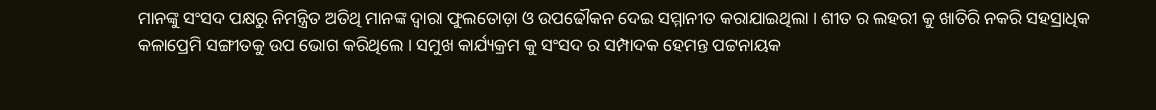ମାନଙ୍କୁ ସଂସଦ ପକ୍ଷରୁ ନିମନ୍ତ୍ରିତ ଅତିଥି ମାନଙ୍କ ଦ୍ଵାରା ଫୁଲତୋଡ଼ା ଓ ଉପଢୌକନ ଦେଇ ସମ୍ମାନୀତ କରାଯାଇଥିଲା । ଶୀତ ର ଲହରୀ କୁ ଖାତିରି ନକରି ସହସ୍ରାଧିକ କଳାପ୍ରେମି ସଙ୍ଗୀତକୁ ଉପ ଭୋଗ କରିଥିଲେ । ସମୁଖ କାର୍ଯ୍ୟକ୍ରମ କୁ ସଂସଦ ର ସମ୍ପାଦକ ହେମନ୍ତ ପଟ୍ଟନାୟକ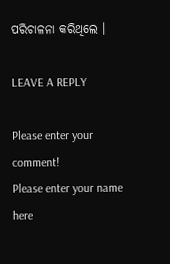ପରିଚାଳନା କରିଥିଲେ ।

LEAVE A REPLY

Please enter your comment!
Please enter your name here